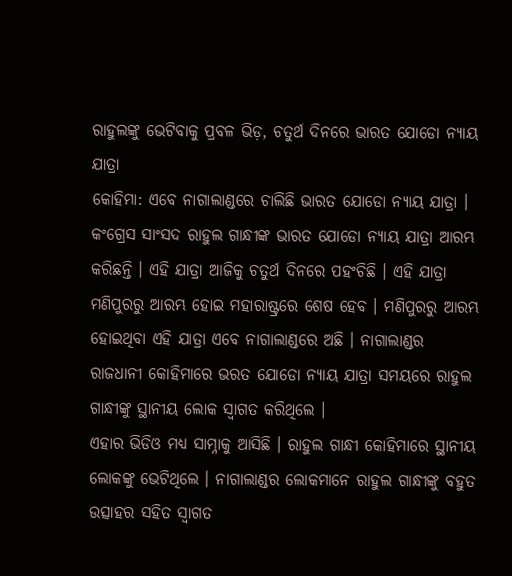ରାହୁଲଙ୍କୁ ଭେଟିବାକୁ ପ୍ରବଳ ଭିଡ଼, ଚତୁର୍ଥ ଦିନରେ ଭାରତ ଯୋଡୋ ନ୍ୟାୟ ଯାତ୍ରା
କୋହିମା: ଏବେ ନାଗାଲାଣ୍ଡରେ ଚାଲିଛି ଭାରତ ଯୋଡୋ ନ୍ୟାୟ ଯାତ୍ରା । କଂଗ୍ରେସ ସାଂସଦ ରାହୁଲ ଗାନ୍ଧୀଙ୍କ ଭାରତ ଯୋଡୋ ନ୍ୟାୟ ଯାତ୍ରା ଆରମ୍ଭ କରିଛନ୍ତି । ଏହି ଯାତ୍ରା ଆଜିକୁ ଚତୁର୍ଥ ଦିନରେ ପହଂଚିଛି । ଏହି ଯାତ୍ରା ମଣିପୁରରୁ ଆରମ୍ଭ ହୋଇ ମହାରାଷ୍ଟ୍ରରେ ଶେଷ ହେବ । ମଣିପୁରରୁ ଆରମ୍ଭ ହୋଇଥିବା ଏହି ଯାତ୍ରା ଏବେ ନାଗାଲାଣ୍ଡରେ ଅଛି । ନାଗାଲାଣ୍ଡର ରାଜଧାନୀ କୋହିମାରେ ଭରତ ଯୋଡୋ ନ୍ୟାୟ ଯାତ୍ରା ସମୟରେ ରାହୁଲ ଗାନ୍ଧୀଙ୍କୁ ସ୍ଥାନୀୟ ଲୋକ ସ୍ବାଗତ କରିଥିଲେ ।
ଏହାର ଭିଡିଓ ମଧ୍ୟ ସାମ୍ନାକୁ ଆସିଛି । ରାହୁଲ ଗାନ୍ଧୀ କୋହିମାରେ ସ୍ଥାନୀୟ ଲୋକଙ୍କୁ ଭେଟିଥିଲେ । ନାଗାଲାଣ୍ଡର ଲୋକମାନେ ରାହୁଲ ଗାନ୍ଧୀଙ୍କୁ ବହୁତ ଉତ୍ସାହର ସହିତ ସ୍ବାଗତ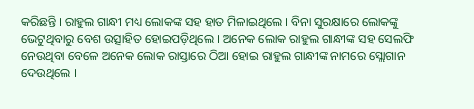କରିଛନ୍ତି । ରାହୁଲ ଗାନ୍ଧୀ ମଧ୍ୟ ଲୋକଙ୍କ ସହ ହାତ ମିଳାଇଥିଲେ । ବିନା ସୁରକ୍ଷାରେ ଲୋକଙ୍କୁ ଭେଟୁଥିବାରୁ ବେଶ ଉତ୍ସାହିତ ହୋଇପଡ଼ିଥିଲେ । ଅନେକ ଲୋକ ରାହୁଲ ଗାନ୍ଧୀଙ୍କ ସହ ସେଲଫି ନେଉଥିବା ବେଳେ ଅନେକ ଲୋକ ରାସ୍ତାରେ ଠିଆ ହୋଇ ରାହୁଲ ଗାନ୍ଧୀଙ୍କ ନାମରେ ସ୍ଲୋଗାନ ଦେଉଥିଲେ ।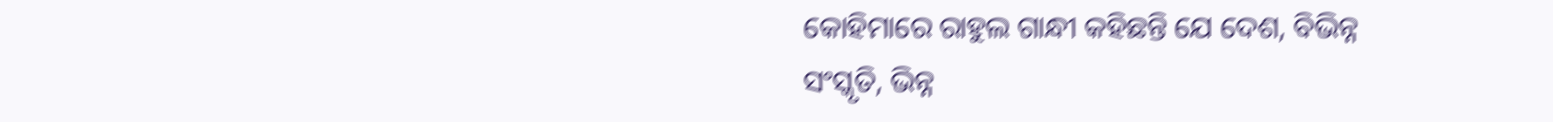କୋହିମାରେ ରାହୁଲ ଗାନ୍ଧୀ କହିଛନ୍ତି ଯେ ଦେଶ, ବିଭିନ୍ନ ସଂସ୍କୃତି, ଭିନ୍ନ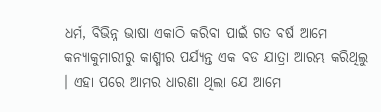ଧର୍ମ, ବିଭିନ୍ନ ଭାଷା ଏକାଠି କରିବା ପାଇଁ ଗତ ବର୍ଷ ଆମେ କନ୍ୟାକୁମାରୀରୁ କାଶ୍ମୀର ପର୍ଯ୍ୟନ୍ତ ଏକ ବଡ ଯାତ୍ରା ଆରମ୍ଭ କରିଥିଲୁ । ଏହା ପରେ ଆମର ଧାରଣା ଥିଲା ଯେ ଆମେ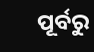ପୂର୍ବରୁ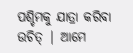ପଶ୍ଚିମକୁ ଯାତ୍ରା କରିବା ଉଚିତ୍ | ଆମେ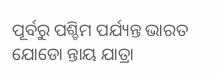ପୂର୍ବରୁ ପଶ୍ଚିମ ପର୍ଯ୍ୟନ୍ତ ଭାରତ ଯୋଡୋ ନ୍ତାୟ ଯାତ୍ରା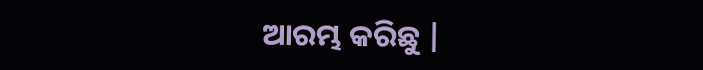ଆରମ୍ଭ କରିଛୁ |